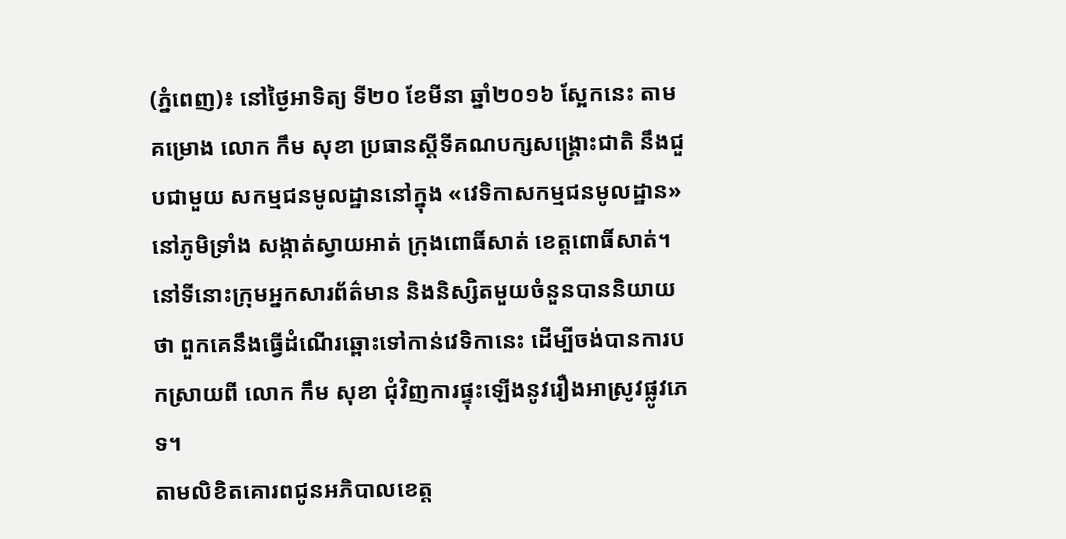(ភ្នំពេញ)៖ នៅថ្ងៃអាទិត្យ ទី២០ ខែមីនា ឆ្នាំ២០១៦ ស្អែកនេះ តាមគម្រោង លោក កឹម សុខា ប្រធានស្ដីទីគណបក្សសង្គ្រោះជាតិ នឹងជួបជាមួយ សកម្មជនមូលដ្ឋាននៅក្នុង «វេទិកាសកម្មជនមូលដ្ឋាន» នៅភូមិទ្រាំង សង្កាត់ស្វាយអាត់ ក្រុងពោធិ៍សាត់ ខេត្តពោធិ៍សាត់។ នៅទីនោះក្រុមអ្នកសារព័ត៌មាន និងនិស្សិតមួយចំនួនបាននិយាយថា ពួកគេនឹងធ្វើដំណើរឆ្ពោះទៅកាន់វេទិកានេះ ដើម្បីចង់បានការបកស្រាយពី លោក កឹម សុខា ជុំវិញការផ្ទុះឡើងនូវរឿងអាស្រូវផ្លូវភេទ។
តាមលិខិតគោរពជូនអភិបាលខេត្ត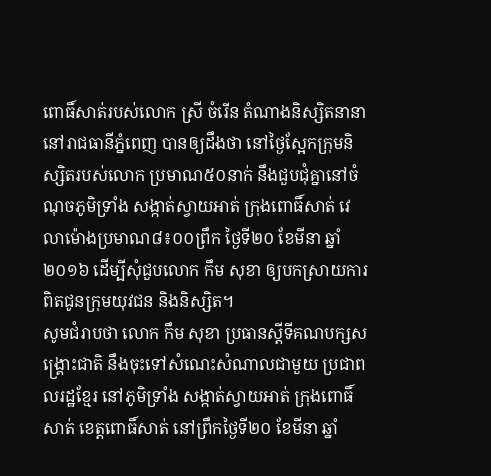ពោធិ៍សាត់របស់លោក ស្រី ចំរើន តំណាងនិស្សិតនានានៅរាជធានីភ្នំពេញ បានឲ្យដឹងថា នៅថ្ងៃស្អែកក្រុមនិស្សិតរបស់លោក ប្រមាណ៥០នាក់ នឹងជួបជុំគ្នានៅចំណុចភូមិទ្រាំង សង្កាត់ស្វាយអាត់ ក្រុងពោធិ៍សាត់ វេលាម៉ោងប្រមាណ៨៖០០ព្រឹក ថ្ងៃទី២០ ខែមីនា ឆ្នាំ២០១៦ ដើម្បីសុំជួបលោក កឹម សុខា ឲ្យបកស្រាយការពិតជូនក្រុមយុវជន និងនិស្សិត។
សូមជំរាបថា លោក កឹម សុខា ប្រធានស្តីទីគណបក្សសង្រ្គោះជាតិ នឹងចុះទៅសំណេះសំណាលជាមួយ ប្រជាពលរដ្ឋខ្មែរ នៅភូមិទ្រាំង សង្កាត់ស្វាយអាត់ ក្រុងពោធិ៍សាត់ ខេត្តពោធិ៍សាត់ នៅព្រឹកថ្ងៃទី២០ ខែមីនា ឆ្នាំ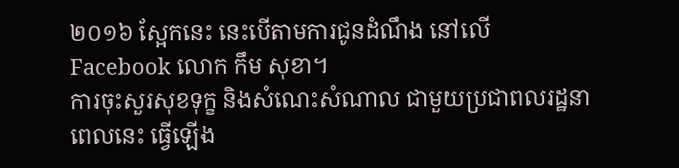២០១៦ ស្អែកនេះ នេះបើតាមការជូនដំណឹង នៅលើ Facebook លោក កឹម សុខា។
ការចុះសួរសុខទុក្ខ និងសំណេះសំណាល ជាមួយប្រជាពលរដ្ឋនាពេលនេះ ធ្វើឡើង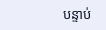បន្ទាប់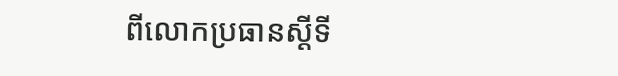ពីលោកប្រធានស្តីទី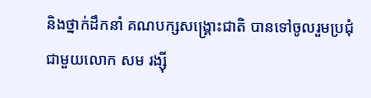និងថ្នាក់ដឹកនាំ គណបក្សសង្រ្គោះជាតិ បានទៅចូលរួមប្រជុំជាមួយលោក សម រង្ស៊ី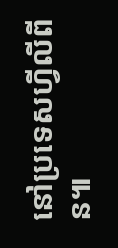នៅប្រទេសហ្វីលីពីន៕